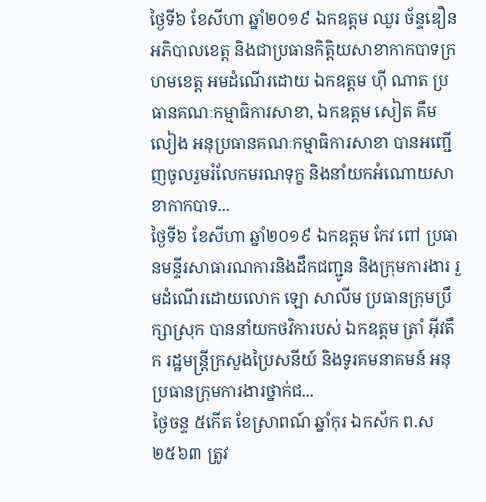ថ្ងៃទី៦ ខែសីហា ឆ្នាំ២០១៩ ឯកឧត្ដម ឈួរ ច័ន្ទឌឿន អភិបាលខេត្ត និងជាប្រធានកិត្តិយសាខាកាកបាទក្រហមខេត្ត អមដំណើរដោយ ឯកឧត្ដម ហ៊ី ណាត ប្រធានគណៈកម្មាធិការសាខា, ឯកឧត្ដម សៀត គឹមលៀង អនុប្រធានគណៈកម្មាធិការសាខា បានអញ្ជើញចូលរួមរំលែកមរណទុក្ខ និងនាំយកអំណោយសាខាកាកបាទ...
ថ្ងៃទី៦ ខែសីហា ឆ្នាំ២០១៩ ឯកឧត្ដម កែវ ពៅ ប្រធានមន្ទីរសាធារណការនិងដឹកជញ្ជូន និងក្រុមការងារ រួមដំណើរដោយលោក ឡោ សាលីម ប្រធានក្រុមប្រឹក្សាស្រុក បាននាំយកថវិការបស់ ឯកឧត្ដម ត្រាំ អុីវតឹក រដ្ឋមន្ត្រីក្រសួងប្រៃសនីយ៍ និងទូរគមនាគមន៍ អនុប្រធានក្រុមការងារថ្នាក់ជ...
ថ្ងៃចន្ទ ៥កេីត ខែស្រាពណ៍ ឆ្នាំកុរ ឯកស័ក ព.ស ២៥៦៣ ត្រូវ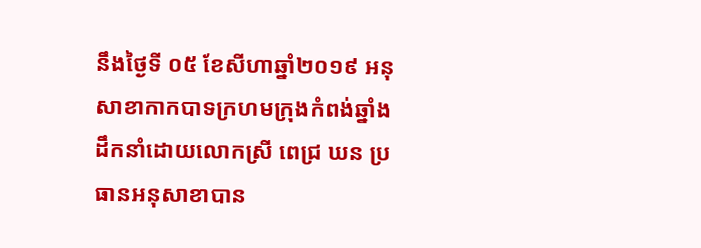នឹងថ្ងៃទី ០៥ ខែសីហាឆ្នាំ២០១៩ អនុសាខាកាកបាទក្រហមក្រុងកំពង់ឆ្នាំង ដឹកនាំដោយលោកស្រី ពេជ្រ ឃន ប្រធានអនុសាខាបាន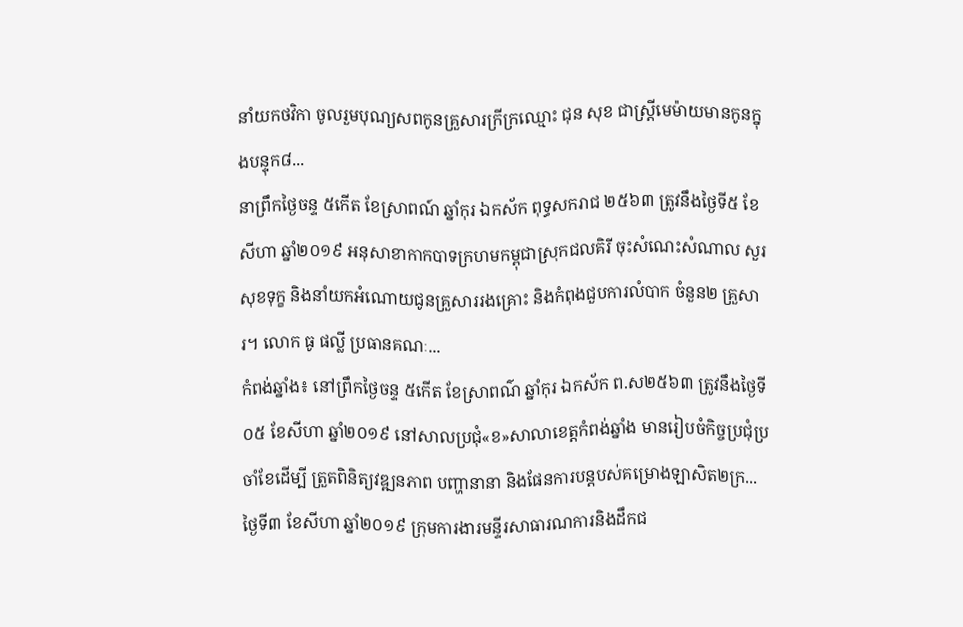នាំយកថវិកា ចូលរួមបុណ្យសពកូនគ្រួសារក្រីក្រឈ្មោះ ជុន សុខ ជាស្ត្រីមេម៉ាយមានកូនក្នុងបន្ទុក៨...
នាព្រឹកថ្ងៃចន្ទ ៥កើត ខែស្រាពណ៍ ឆ្នាំកុរ ឯកស័ក ពុទ្ធសករាជ ២៥៦៣ ត្រូវនឹងថ្ងៃទី៥ ខែសីហា ឆ្នាំ២០១៩ អនុសាខាកាកបាទក្រហមកម្ពុជាស្រុកជលគិរី ចុះសំណេះសំណាល សួរសុខទុក្ខ និងនាំយកអំណោយជូនគ្រួសាររងគ្រោះ និងកំពុងជួបការលំបាក ចំនួន២ គ្រួសារ។ លោក ធូ ផល្លី ប្រធានគណៈ...
កំពង់ឆ្នាំង៖ នៅព្រឹកថ្ងៃចន្ទ ៥កើត ខែស្រាពណ៌ ឆ្នាំកុរ ឯកស័ក ព.ស២៥៦៣ ត្រូវនឹងថ្ងៃទី០៥ ខែសីហា ឆ្នាំ២០១៩ នៅសាលប្រជុំ«ខ»សាលាខេត្តកំពង់ឆ្នាំង មានរៀបចំកិច្ចប្រជុំប្រចាំខែដើម្បី ត្រួតពិនិត្យវឌ្ឍនភាព បញ្ហានានា និងផែនការបន្ដបស់គម្រោងឡាសិត២ក្រ...
ថ្ងៃទី៣ ខែសីហា ឆ្នាំ២០១៩ ក្រុមការងារមន្ទីរសាធារណការនិងដឹកជ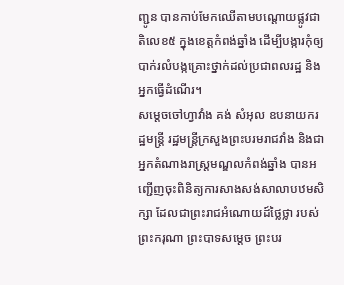ញ្ជូន បានកាប់មែកឈើតាមបណ្តោយផ្លូវជាតិលេខ៥ ក្នុងខេត្តកំពង់ឆ្នាំង ដើម្បីបង្ការកុំឲ្យបាក់រលំបង្កគ្រោះថ្នាក់ដល់ប្រជាពលរដ្ឋ និងអ្នកធ្វើដំណើរ។
សម្ដេចចៅហ្វាវាំង គង់ សំអុល ឧបនាយករដ្ឋមន្ត្រី រដ្ឋមន្ត្រីក្រសួងព្រះបរមរាជវាំង និងជាអ្នកតំណាងរាស្ត្រមណ្ឌលកំពង់ឆ្នាំង បានអញ្ជើញចុះពិនិត្យការសាងសង់សាលាបឋមសិក្សា ដែលជាព្រះរាជអំណោយដ៍ថ្លៃថ្លា របស់ព្រះករុណា ព្រះបាទសម្ដេច ព្រះបរ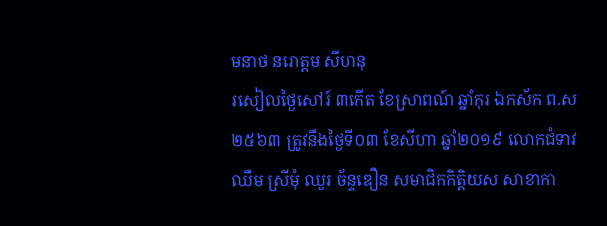មនាថ នរោត្ដម សីហនុ
រសៀលថ្ងៃសៅរ៍ ៣កើត ខែស្រាពណ៍ ឆ្នាំកុរ ឯកស័ក ព.ស ២៥៦៣ ត្រូវនឹងថ្ងៃទី០៣ ខែសីហា ឆ្នាំ២០១៩ លោកជំទាវ ឈឹម ស្រីមុំ ឈួរ ច័ន្ទឌឿន សមាជិកកិត្តិយស សាខាកា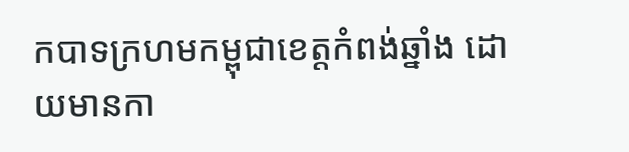កបាទក្រហមកម្ពុជាខេត្តកំពង់ឆ្នាំង ដោយមានកា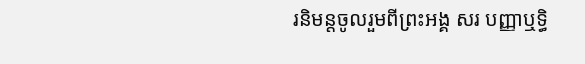រនិមន្តចូលរួមពីព្រះអង្គ សរ បញ្ញាឬទ្ធិ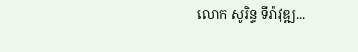លោក សូរិន្ទ ទីរ៉ាវុឌ្ឍ...